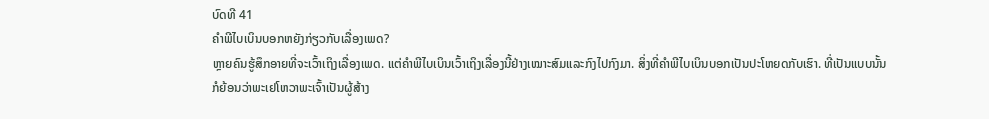ບົດທີ 41
ຄຳພີໄບເບິນບອກຫຍັງກ່ຽວກັບເລື່ອງເພດ?
ຫຼາຍຄົນຮູ້ສຶກອາຍທີ່ຈະເວົ້າເຖິງເລື່ອງເພດ. ແຕ່ຄຳພີໄບເບິນເວົ້າເຖິງເລື່ອງນີ້ຢ່າງເໝາະສົມແລະກົງໄປກົງມາ. ສິ່ງທີ່ຄຳພີໄບເບິນບອກເປັນປະໂຫຍດກັບເຮົາ. ທີ່ເປັນແບບນັ້ນ ກໍຍ້ອນວ່າພະເຢໂຫວາພະເຈົ້າເປັນຜູ້ສ້າງ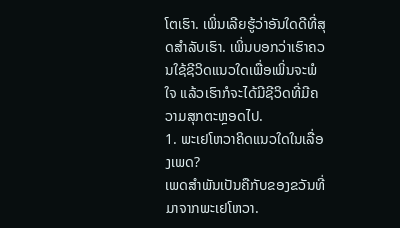ໂຕເຮົາ. ເພິ່ນເລີຍຮູ້ວ່າອັນໃດດີທີ່ສຸດສຳລັບເຮົາ. ເພິ່ນບອກວ່າເຮົາຄວນໃຊ້ຊີວິດແນວໃດເພື່ອເພິ່ນຈະພໍໃຈ ແລ້ວເຮົາກໍຈະໄດ້ມີຊີວິດທີ່ມີຄວາມສຸກຕະຫຼອດໄປ.
1. ພະເຢໂຫວາຄິດແນວໃດໃນເລື່ອງເພດ?
ເພດສຳພັນເປັນຄືກັບຂອງຂວັນທີ່ມາຈາກພະເຢໂຫວາ.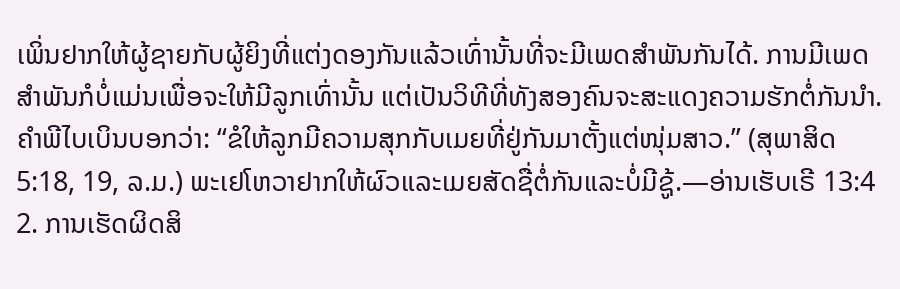ເພິ່ນຢາກໃຫ້ຜູ້ຊາຍກັບຜູ້ຍິງທີ່ແຕ່ງດອງກັນແລ້ວເທົ່ານັ້ນທີ່ຈະມີເພດສຳພັນກັນໄດ້. ການມີເພດສຳພັນກໍບໍ່ແມ່ນເພື່ອຈະໃຫ້ມີລູກເທົ່ານັ້ນ ແຕ່ເປັນວິທີທີ່ທັງສອງຄົນຈະສະແດງຄວາມຮັກຕໍ່ກັນນຳ. ຄຳພີໄບເບິນບອກວ່າ: “ຂໍໃຫ້ລູກມີຄວາມສຸກກັບເມຍທີ່ຢູ່ກັນມາຕັ້ງແຕ່ໜຸ່ມສາວ.” (ສຸພາສິດ 5:18, 19, ລ.ມ.) ພະເຢໂຫວາຢາກໃຫ້ຜົວແລະເມຍສັດຊື່ຕໍ່ກັນແລະບໍ່ມີຊູ້.—ອ່ານເຮັບເຣີ 13:4
2. ການເຮັດຜິດສິ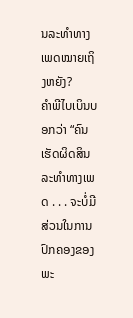ນລະທຳທາງເພດໝາຍເຖິງຫຍັງ?
ຄຳພີໄບເບິນບອກວ່າ “ຄົນເຮັດຜິດສິນລະທຳທາງເພດ . . . ຈະບໍ່ມີສ່ວນໃນການປົກຄອງຂອງພະ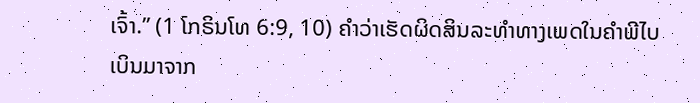ເຈົ້າ.” (1 ໂກຣິນໂທ 6:9, 10) ຄຳວ່າເຮັດຜິດສິນລະທຳທາງເພດໃນຄຳພີໄບເບິນມາຈາກ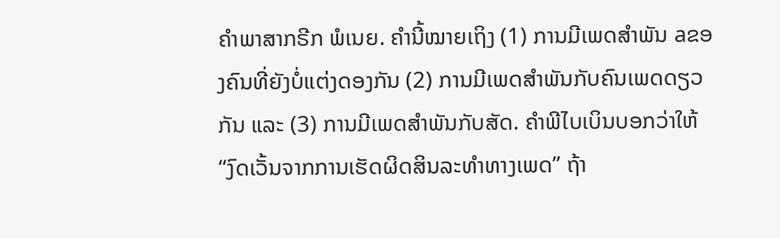ຄຳພາສາກຣີກ ພໍເນຍ. ຄຳນີ້ໝາຍເຖິງ (1) ການມີເພດສຳພັນ aຂອງຄົນທີ່ຍັງບໍ່ແຕ່ງດອງກັນ (2) ການມີເພດສຳພັນກັບຄົນເພດດຽວກັນ ແລະ (3) ການມີເພດສຳພັນກັບສັດ. ຄຳພີໄບເບິນບອກວ່າໃຫ້ “ງົດເວັ້ນຈາກການເຮັດຜິດສິນລະທຳທາງເພດ” ຖ້າ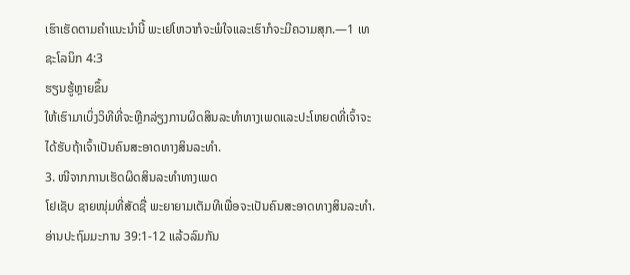ເຮົາເຮັດຕາມຄຳແນະນຳນີ້ ພະເຢໂຫວາກໍຈະພໍໃຈແລະເຮົາກໍຈະມີຄວາມສຸກ.—1 ເທຊະໂລນິກ 4:3
ຮຽນຮູ້ຫຼາຍຂຶ້ນ
ໃຫ້ເຮົາມາເບິ່ງວິທີທີ່ຈະຫຼີກລ່ຽງການຜິດສິນລະທຳທາງເພດແລະປະໂຫຍດທີ່ເຈົ້າຈະໄດ້ຮັບຖ້າເຈົ້າເປັນຄົນສະອາດທາງສິນລະທຳ.
3. ໜີຈາກການເຮັດຜິດສິນລະທຳທາງເພດ
ໂຢເຊັບ ຊາຍໜຸ່ມທີ່ສັດຊື່ ພະຍາຍາມເຕັມທີເພື່ອຈະເປັນຄົນສະອາດທາງສິນລະທຳ. ອ່ານປະຖົມມະການ 39:1-12 ແລ້ວລົມກັນ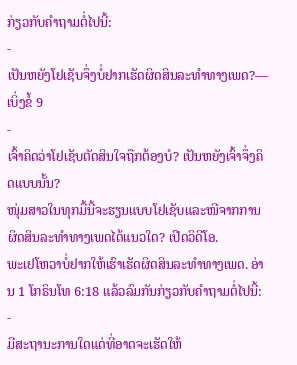ກ່ຽວກັບຄຳຖາມຕໍ່ໄປນີ້:
-
ເປັນຫຍັງໂຢເຊັບຈຶ່ງບໍ່ຢາກເຮັດຜິດສິນລະທຳທາງເພດ?—ເບິ່ງຂໍ້ 9
-
ເຈົ້າຄິດວ່າໂຢເຊັບຕັດສິນໃຈຖືກຕ້ອງບໍ? ເປັນຫຍັງເຈົ້າຈຶ່ງຄິດແບບນັ້ນ?
ໜຸ່ມສາວໃນທຸກມື້ນີ້ຈະຮຽນແບບໂຢເຊັບແລະໜີຈາກການຜິດສິນລະທຳທາງເພດໄດ້ແນວໃດ? ເປີດວິດີໂອ.
ພະເຢໂຫວາບໍ່ຢາກໃຫ້ເຮົາເຮັດຜິດສິນລະທຳທາງເພດ. ອ່ານ 1 ໂກຣິນໂທ 6:18 ແລ້ວລົມກັນກ່ຽວກັບຄຳຖາມຕໍ່ໄປນີ້:
-
ມີສະຖານະການໃດແດ່ທີ່ອາດຈະເຮັດໃຫ້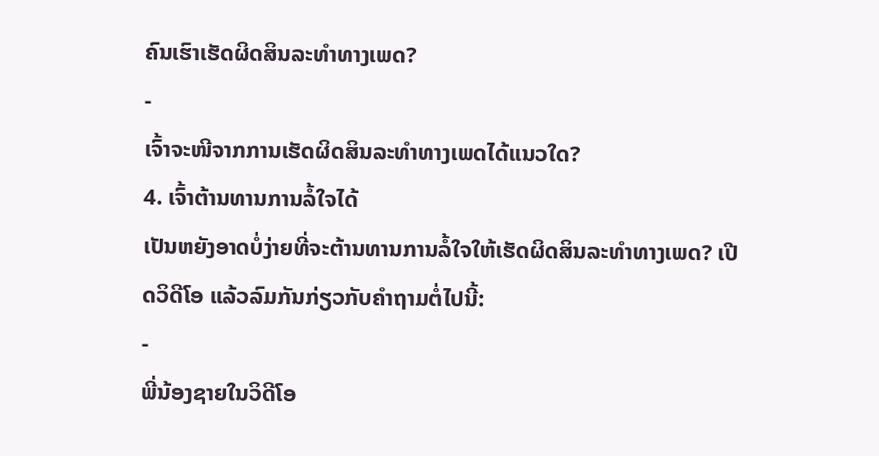ຄົນເຮົາເຮັດຜິດສິນລະທຳທາງເພດ?
-
ເຈົ້າຈະໜີຈາກການເຮັດຜິດສິນລະທຳທາງເພດໄດ້ແນວໃດ?
4. ເຈົ້າຕ້ານທານການລໍ້ໃຈໄດ້
ເປັນຫຍັງອາດບໍ່ງ່າຍທີ່ຈະຕ້ານທານການລໍ້ໃຈໃຫ້ເຮັດຜິດສິນລະທຳທາງເພດ? ເປີດວິດີໂອ ແລ້ວລົມກັນກ່ຽວກັບຄຳຖາມຕໍ່ໄປນີ້:
-
ພີ່ນ້ອງຊາຍໃນວິດີໂອ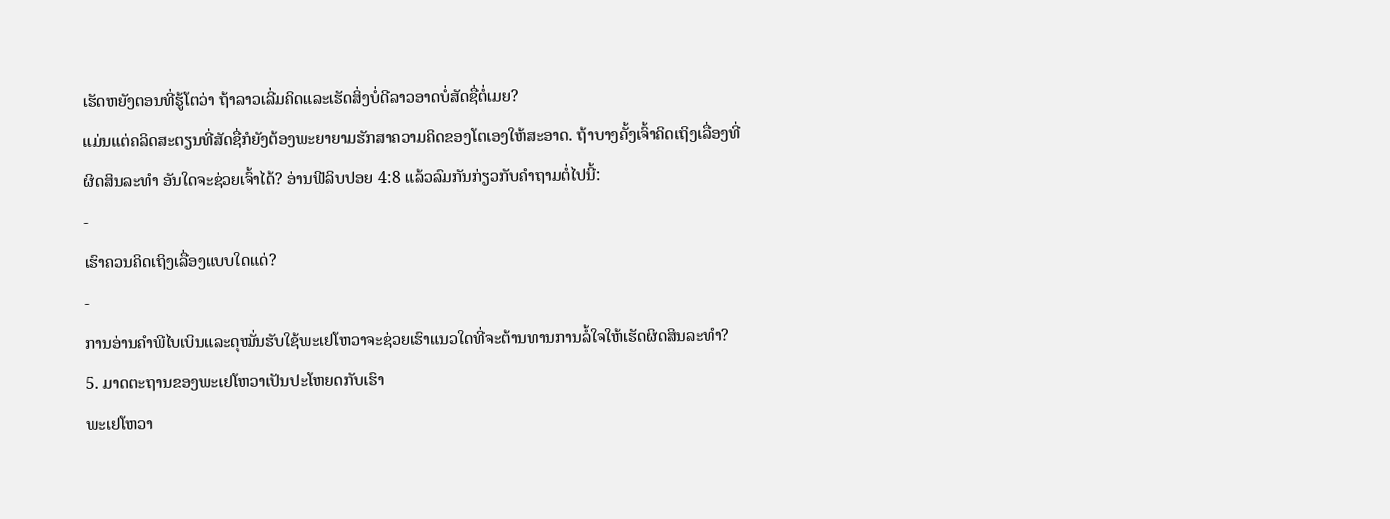ເຮັດຫຍັງຕອນທີ່ຮູ້ໂຕວ່າ ຖ້າລາວເລີ່ມຄິດແລະເຮັດສິ່ງບໍ່ດີລາວອາດບໍ່ສັດຊື່ຕໍ່ເມຍ?
ແມ່ນແຕ່ຄລິດສະຕຽນທີ່ສັດຊື່ກໍຍັງຕ້ອງພະຍາຍາມຮັກສາຄວາມຄິດຂອງໂຕເອງໃຫ້ສະອາດ. ຖ້າບາງຄັ້ງເຈົ້າຄິດເຖິງເລື່ອງທີ່ຜິດສິນລະທຳ ອັນໃດຈະຊ່ວຍເຈົ້າໄດ້? ອ່ານຟີລິບປອຍ 4:8 ແລ້ວລົມກັນກ່ຽວກັບຄຳຖາມຕໍ່ໄປນີ້:
-
ເຮົາຄວນຄິດເຖິງເລື່ອງແບບໃດແດ່?
-
ການອ່ານຄຳພີໄບເບິນແລະດຸໝັ່ນຮັບໃຊ້ພະເຢໂຫວາຈະຊ່ວຍເຮົາແນວໃດທີ່ຈະຕ້ານທານການລໍ້ໃຈໃຫ້ເຮັດຜິດສິນລະທຳ?
5. ມາດຕະຖານຂອງພະເຢໂຫວາເປັນປະໂຫຍດກັບເຮົາ
ພະເຢໂຫວາ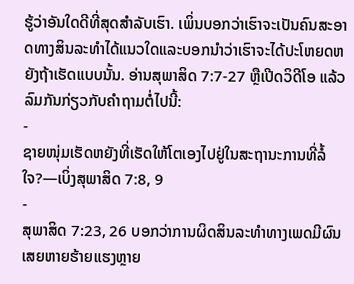ຮູ້ວ່າອັນໃດດີທີ່ສຸດສຳລັບເຮົາ. ເພິ່ນບອກວ່າເຮົາຈະເປັນຄົນສະອາດທາງສິນລະທຳໄດ້ແນວໃດແລະບອກນຳວ່າເຮົາຈະໄດ້ປະໂຫຍດຫຍັງຖ້າເຮັດແບບນັ້ນ. ອ່ານສຸພາສິດ 7:7-27 ຫຼືເປີດວິດີໂອ ແລ້ວລົມກັນກ່ຽວກັບຄຳຖາມຕໍ່ໄປນີ້:
-
ຊາຍໜຸ່ມເຮັດຫຍັງທີ່ເຮັດໃຫ້ໂຕເອງໄປຢູ່ໃນສະຖານະການທີ່ລໍ້ໃຈ?—ເບິ່ງສຸພາສິດ 7:8, 9
-
ສຸພາສິດ 7:23, 26 ບອກວ່າການຜິດສິນລະທຳທາງເພດມີຜົນເສຍຫາຍຮ້າຍແຮງຫຼາຍ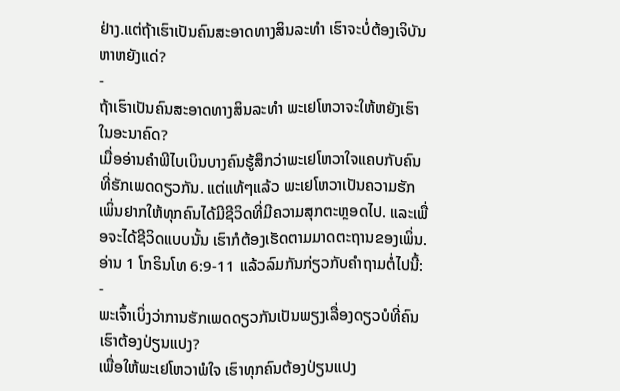ຢ່າງ.ແຕ່ຖ້າເຮົາເປັນຄົນສະອາດທາງສິນລະທຳ ເຮົາຈະບໍ່ຕ້ອງເຈິບັນຫາຫຍັງແດ່?
-
ຖ້າເຮົາເປັນຄົນສະອາດທາງສິນລະທຳ ພະເຢໂຫວາຈະໃຫ້ຫຍັງເຮົາໃນອະນາຄົດ?
ເມື່ອອ່ານຄຳພີໄບເບິນບາງຄົນຮູ້ສຶກວ່າພະເຢໂຫວາໃຈແຄບກັບຄົນທີ່ຮັກເພດດຽວກັນ. ແຕ່ແທ້ໆແລ້ວ ພະເຢໂຫວາເປັນຄວາມຮັກ ເພິ່ນຢາກໃຫ້ທຸກຄົນໄດ້ມີຊີວິດທີ່ມີຄວາມສຸກຕະຫຼອດໄປ. ແລະເພື່ອຈະໄດ້ຊີວິດແບບນັ້ນ ເຮົາກໍຕ້ອງເຮັດຕາມມາດຕະຖານຂອງເພິ່ນ. ອ່ານ 1 ໂກຣິນໂທ 6:9-11 ແລ້ວລົມກັນກ່ຽວກັບຄຳຖາມຕໍ່ໄປນີ້:
-
ພະເຈົ້າເບິ່ງວ່າການຮັກເພດດຽວກັນເປັນພຽງເລື່ອງດຽວບໍທີ່ຄົນເຮົາຕ້ອງປ່ຽນແປງ?
ເພື່ອໃຫ້ພະເຢໂຫວາພໍໃຈ ເຮົາທຸກຄົນຕ້ອງປ່ຽນແປງ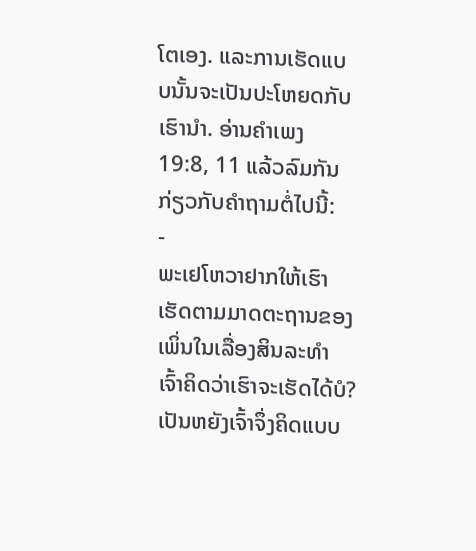ໂຕເອງ. ແລະການເຮັດແບບນັ້ນຈະເປັນປະໂຫຍດກັບເຮົານຳ. ອ່ານຄຳເພງ 19:8, 11 ແລ້ວລົມກັນກ່ຽວກັບຄຳຖາມຕໍ່ໄປນີ້:
-
ພະເຢໂຫວາຢາກໃຫ້ເຮົາເຮັດຕາມມາດຕະຖານຂອງເພິ່ນໃນເລື່ອງສິນລະທຳ ເຈົ້າຄິດວ່າເຮົາຈະເຮັດໄດ້ບໍ? ເປັນຫຍັງເຈົ້າຈຶ່ງຄິດແບບ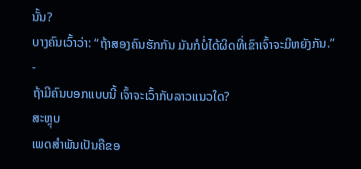ນັ້ນ?
ບາງຄົນເວົ້າວ່າ: “ຖ້າສອງຄົນຮັກກັນ ມັນກໍບໍ່ໄດ້ຜິດທີ່ເຂົາເຈົ້າຈະມີຫຍັງກັນ.”
-
ຖ້າມີຄົນບອກແບບນີ້ ເຈົ້າຈະເວົ້າກັບລາວແນວໃດ?
ສະຫຼຸບ
ເພດສຳພັນເປັນຄືຂອ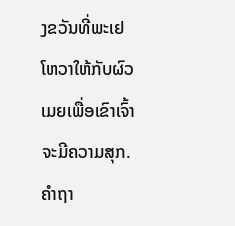ງຂວັນທີ່ພະເຢໂຫວາໃຫ້ກັບຜົວເມຍເພື່ອເຂົາເຈົ້າຈະມີຄວາມສຸກ.
ຄຳຖາ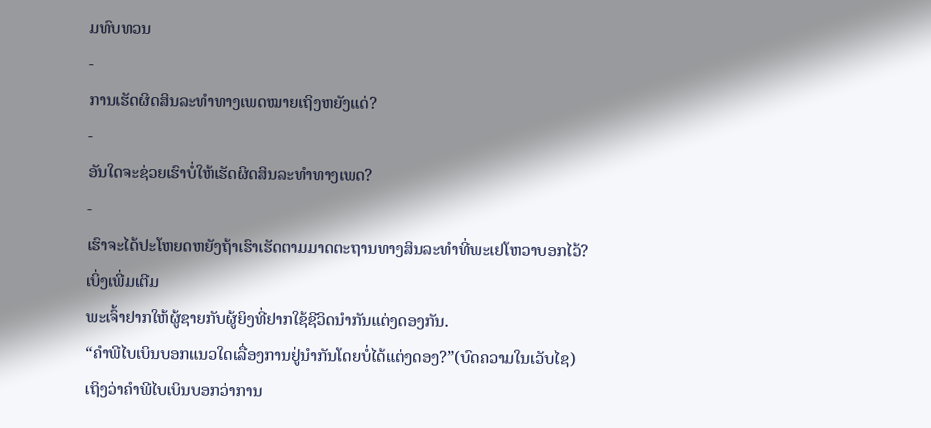ມທົບທວນ
-
ການເຮັດຜິດສິນລະທຳທາງເພດໝາຍເຖິງຫຍັງແດ່?
-
ອັນໃດຈະຊ່ວຍເຮົາບໍ່ໃຫ້ເຮັດຜິດສິນລະທຳທາງເພດ?
-
ເຮົາຈະໄດ້ປະໂຫຍດຫຍັງຖ້າເຮົາເຮັດຕາມມາດຕະຖານທາງສິນລະທຳທີ່ພະເຢໂຫວາບອກໄວ້?
ເບິ່ງເພີ່ມເຕີມ
ພະເຈົ້າຢາກໃຫ້ຜູ້ຊາຍກັບຜູ້ຍິງທີ່ຢາກໃຊ້ຊີວິດນຳກັນແຕ່ງດອງກັນ.
“ຄຳພີໄບເບິນບອກແນວໃດເລື່ອງການຢູ່ນຳກັນໂດຍບໍ່ໄດ້ແຕ່ງດອງ?”(ບົດຄວາມໃນເວັບໄຊ)
ເຖິງວ່າຄຳພີໄບເບິນບອກວ່າການ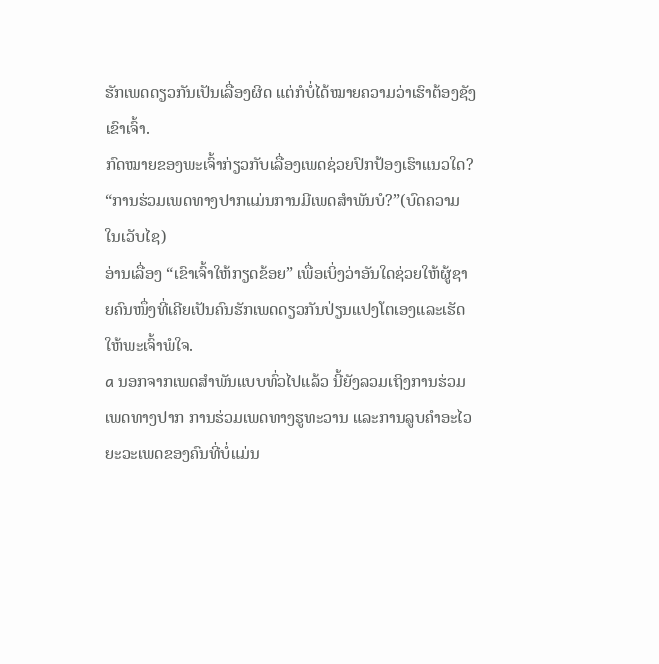ຮັກເພດດຽວກັນເປັນເລື່ອງຜິດ ແຕ່ກໍບໍ່ໄດ້ໝາຍຄວາມວ່າເຮົາຕ້ອງຊັງເຂົາເຈົ້າ.
ກົດໝາຍຂອງພະເຈົ້າກ່ຽວກັບເລື່ອງເພດຊ່ວຍປົກປ້ອງເຮົາແນວໃດ?
“ການຮ່ວມເພດທາງປາກແມ່ນການມີເພດສຳພັນບໍ?”(ບົດຄວາມໃນເວັບໄຊ)
ອ່ານເລື່ອງ “ເຂົາເຈົ້າໃຫ້ກຽດຂ້ອຍ” ເພື່ອເບິ່ງວ່າອັນໃດຊ່ວຍໃຫ້ຜູ້ຊາຍຄົນໜຶ່ງທີ່ເຄີຍເປັນຄົນຮັກເພດດຽວກັນປ່ຽນແປງໂຕເອງແລະເຮັດໃຫ້ພະເຈົ້າພໍໃຈ.
a ນອກຈາກເພດສຳພັນແບບທົ່ວໄປແລ້ວ ນີ້ຍັງລວມເຖິງການຮ່ວມເພດທາງປາກ ການຮ່ວມເພດທາງຮູທະວານ ແລະການລູບຄຳອະໄວຍະວະເພດຂອງຄົນທີ່ບໍ່ແມ່ນ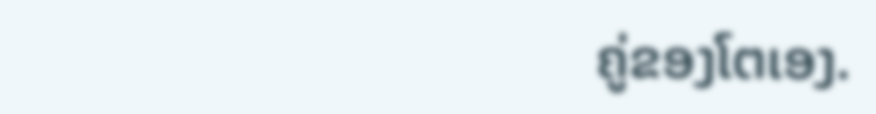ຄູ່ຂອງໂຕເອງ.